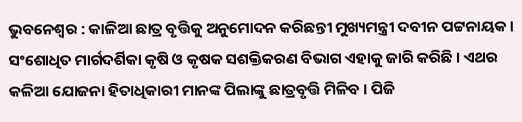ଭୁବନେଶ୍ୱର : କାଳିଆ ଛାତ୍ର ବୃତ୍ତିକୁ ଅନୁମୋଦନ କରିଛନ୍ତୀ ମୁଖ୍ୟମନ୍ତ୍ରୀ ଦବୀନ ପଟ୍ଟନାୟକ । ସଂଶୋଧିତ ମାର୍ଗଦର୍ଶିକା କୃଷି ଓ କୃଷକ ସଶକ୍ତିକରଣ ବିଭାଗ ଏହାକୁ ଜାରି କରିଛି । ଏଥର କଳିଆ ଯୋଜନା ହିତାଧିକାରୀ ମାନଙ୍କ ପିଲାଙ୍କୁ ଛାତ୍ରବୃତ୍ତି ମିଳିବ । ପିଜି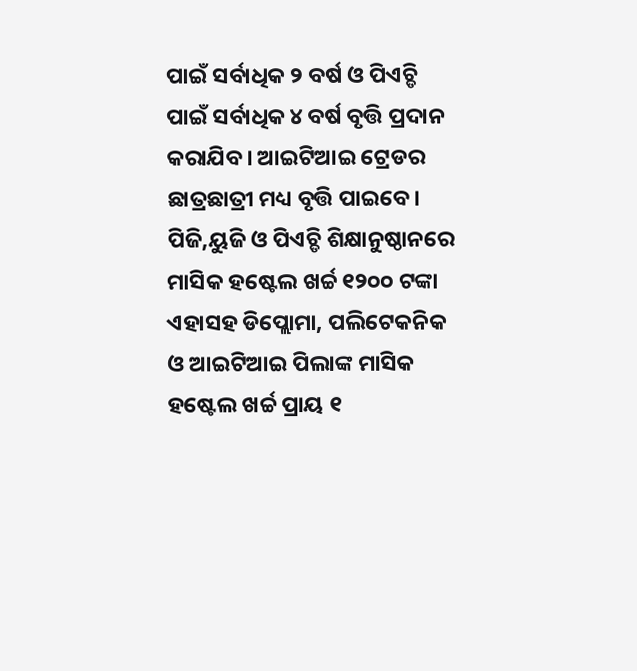ପାଇଁ ସର୍ବାଧିକ ୨ ବର୍ଷ ଓ ପିଏଚ୍ଡି ପାଇଁ ସର୍ବାଧିକ ୪ ବର୍ଷ ବୃତ୍ତି ପ୍ରଦାନ କରାଯିବ। ଆଇଟିଆଇ ଟ୍ରେଡର ଛାତ୍ରଛାତ୍ରୀ ମଧ୍ୟ ବୃତ୍ତି ପାଇବେ। ପିଜି,ୟୁଜି ଓ ପିଏଚ୍ଡି ଶିକ୍ଷାନୁଷ୍ଠାନରେ ମାସିକ ହଷ୍ଟେଲ ଖର୍ଚ୍ଚ ୧୨୦୦ ଟଙ୍କା ଏହାସହ ଡିପ୍ଲୋମା, ପଲିଟେକନିକ ଓ ଆଇଟିଆଇ ପିଲାଙ୍କ ମାସିକ ହଷ୍ଟେଲ ଖର୍ଚ୍ଚ ପ୍ରାୟ ୧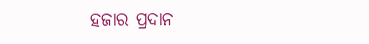ହଜାର ପ୍ରଦାନ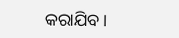କରାଯିବ।